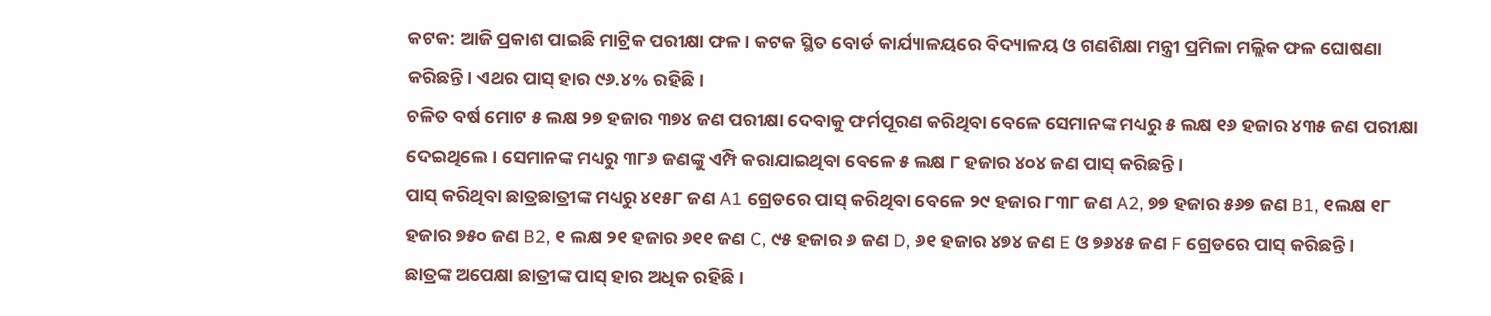କଟକ: ଆଜି ପ୍ରକାଶ ପାଇଛି ମାଟ୍ରିକ ପରୀକ୍ଷା ଫଳ। କଟକ ସ୍ଥିତ ବୋର୍ଡ କାର୍ଯ୍ୟାଳୟରେ ବିଦ୍ୟାଳୟ ଓ ଗଣଶିକ୍ଷା ମନ୍ତ୍ରୀ ପ୍ରମିଳା ମଲ୍ଲିକ ଫଳ ଘୋଷଣା କରିଛନ୍ତି। ଏଥର ପାସ୍ ହାର ୯୬.୪% ରହିଛି।
ଚଳିତ ବର୍ଷ ମୋଟ ୫ ଲକ୍ଷ ୨୭ ହଜାର ୩୭୪ ଜଣ ପରୀକ୍ଷା ଦେବାକୁ ଫର୍ମପୂରଣ କରିଥିବା ବେଳେ ସେମାନଙ୍କ ମଧ୍ୟରୁ ୫ ଲକ୍ଷ ୧୬ ହଜାର ୪୩୫ ଜଣ ପରୀକ୍ଷା ଦେଇଥିଲେ। ସେମାନଙ୍କ ମଧ୍ୟରୁ ୩୮୬ ଜଣଙ୍କୁ ଏମ୍ପି କରାଯାଇଥିବା ବେଳେ ୫ ଲକ୍ଷ ୮ ହଜାର ୪୦୪ ଜଣ ପାସ୍ କରିଛନ୍ତି।
ପାସ୍ କରିଥିବା ଛାତ୍ରଛାତ୍ରୀଙ୍କ ମଧ୍ୟରୁ ୪୧୫୮ ଜଣ A1 ଗ୍ରେଡରେ ପାସ୍ କରିଥିବା ବେଳେ ୨୯ ହଜାର ୮୩୮ ଜଣ A2, ୭୭ ହଜାର ୫୬୭ ଜଣ B1, ୧ଲକ୍ଷ ୧୮ ହଜାର ୭୫୦ ଜଣ B2, ୧ ଲକ୍ଷ ୨୧ ହଜାର ୬୧୧ ଜଣ C, ୯୫ ହଜାର ୬ ଜଣ D, ୬୧ ହଜାର ୪୭୪ ଜଣ E ଓ ୭୬୪୫ ଜଣ F ଗ୍ରେଡରେ ପାସ୍ କରିଛନ୍ତି।
ଛାତ୍ରଙ୍କ ଅପେକ୍ଷା ଛାତ୍ରୀଙ୍କ ପାସ୍ ହାର ଅଧିକ ରହିଛି।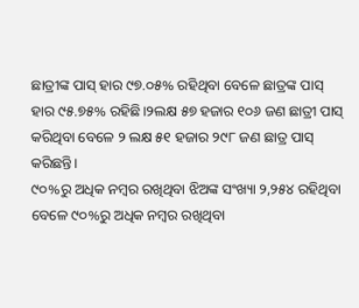ଛାତ୍ରୀଙ୍କ ପାସ୍ ହାର ୯୭.୦୫% ରହିଥିବା ବେଳେ ଛାତ୍ରଙ୍କ ପାସ୍ ହାର ୯୫.୭୫% ରହିଛି।୨ଲକ୍ଷ ୫୭ ହଜାର ୧୦୬ ଜଣ ଛାତ୍ରୀ ପାସ୍ କରିଥିବା ବେଳେ ୨ ଲକ୍ଷ ୫୧ ହଜାର ୨୯୮ ଜଣ ଛାତ୍ର ପାସ୍ କରିଛନ୍ତି।
୯୦%ରୁ ଅଧିକ ନମ୍ବର ରଖିଥିବା ଝିଅଙ୍କ ସଂଖ୍ୟା ୨,୨୫୪ ରହିଥିବା ବେଳେ ୯୦%ରୁ ଅଧିକ ନମ୍ବର ରଖିଥିବା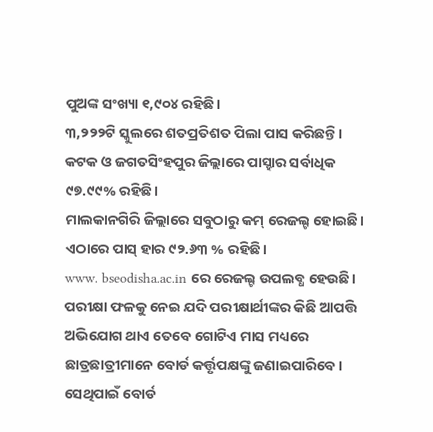ପୁଅଙ୍କ ସଂଖ୍ୟା ୧,୯୦୪ ରହିଛି।
୩,୨୨୨ଟି ସ୍କୁଲରେ ଶତପ୍ରତିଶତ ପିଲା ପାସ କରିଛନ୍ତି। କଟକ ଓ ଜଗତସିଂହପୁର ଜିଲ୍ଲାରେ ପାସ୍ହାର ସର୍ବାଧିକ ୯୭.୯୯% ରହିଛି।
ମାଲକାନଗିରି ଜିଲ୍ଲାରେ ସବୁଠାରୁ କମ୍ ରେଜଲ୍ଟ ହୋଇଛି। ଏଠାରେ ପାସ୍ ହାର ୯୨.୬୩ % ରହିଛି।
www. bseodisha.ac.in ରେ ରେଜଲ୍ଟ ଉପଲବ୍ଧ ହେଉଛି। ପରୀକ୍ଷା ଫଳକୁ ନେଇ ଯଦି ପରୀକ୍ଷାର୍ଥୀଙ୍କର କିଛି ଆପତ୍ତି ଅଭିଯୋଗ ଥାଏ ତେବେ ଗୋଟିଏ ମାସ ମଧ୍ୟରେ ଛାତ୍ରଛାତ୍ରୀମାନେ ବୋର୍ଡ କର୍ତ୍ତୃପକ୍ଷଙ୍କୁ ଜଣାଇପାରିବେ। ସେଥିପାଇଁ ବୋର୍ଡ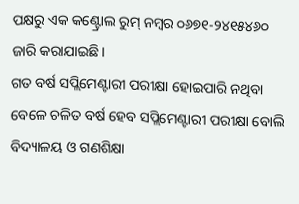ପକ୍ଷରୁ ଏକ କଣ୍ଟ୍ରୋଲ ରୁମ୍ ନମ୍ବର ୦୬୭୧-୨୪୧୫୪୬୦ ଜାରି କରାଯାଇଛି।
ଗତ ବର୍ଷ ସପ୍ଲିମେଣ୍ଟାରୀ ପରୀକ୍ଷା ହୋଇପାରି ନଥିବା ବେଳେ ଚଳିତ ବର୍ଷ ହେବ ସପ୍ଲିମେଣ୍ଟାରୀ ପରୀକ୍ଷା ବୋଲି ବିଦ୍ୟାଳୟ ଓ ଗଣଶିକ୍ଷା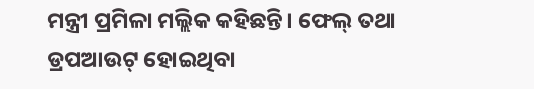ମନ୍ତ୍ରୀ ପ୍ରମିଳା ମଲ୍ଲିକ କହିଛନ୍ତି। ଫେଲ୍ ତଥା ଡ୍ରପଆଉଟ୍ ହୋଇଥିବା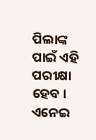ପିଲାଙ୍କ ପାଇଁ ଏହି ପରୀକ୍ଷା ହେବ। ଏନେଇ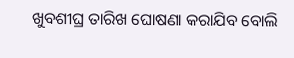ଖୁବଶୀଘ୍ର ତାରିଖ ଘୋଷଣା କରାଯିବ ବୋଲି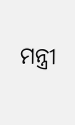ମନ୍ତ୍ରୀ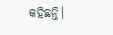କହିଛନ୍ତି।